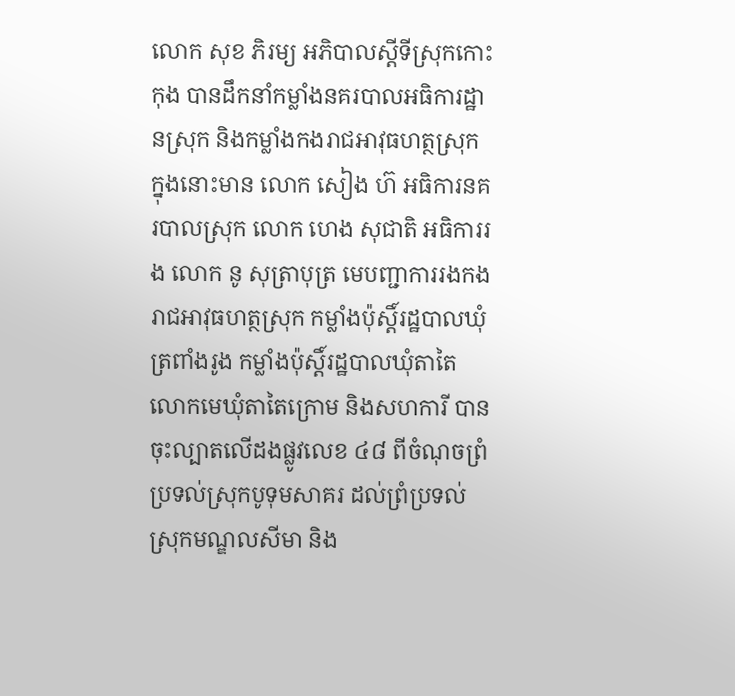លោក សុខ ភិរម្យ អភិបាលស្ដីទីស្រុកកោះកុង បានដឹកនាំកម្លាំងនគរបាលអធិការដ្ឋានស្រុក និងកម្លាំងកងរាជអាវុធហត្ថស្រុក ក្នុងនោះមាន លោក សៀង ហ៊ អធិការនគរបាលស្រុក លោក ហេង សុជាតិ អធិការរង លោក នូ សុត្រាបុត្រ មេបញ្ជាការរងកងរាជអាវុធហត្ថស្រុក កម្លាំងប៉ុស្តិ៍រដ្ឋបាលឃុំត្រពាំងរូង កម្លាំងប៉ុស្តិ៍រដ្ឋបាលឃុំតាតៃ លោកមេឃុំតាតៃក្រោម និងសហការី បានចុះល្បាតលើដងផ្លូវលេខ ៤៨ ពីចំណុចព្រំប្រទល់ស្រុកបូទុមសាគរ ដល់ព្រំប្រទល់ស្រុកមណ្ឌលសីមា និង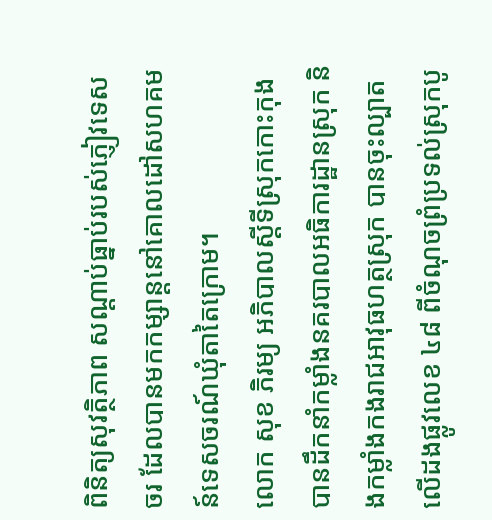ពិនិត្យសុវត្ថិភាព សណ្ដាប់ធ្នាប់របស់ភ្ញៀវទេសចរ ដែលបានមកកម្សាន្តនៅគោលដៅសហគមន៍ទេសចរណ៍ឃុំតាតៃក្រោម។
លោក សុខ ភិរម្យ អភិបាលស្ដីទីស្រុកកោះកុង បានដឹកនាំកម្លាំងនគរបាលអធិការដ្ឋានស្រុក និងកម្លាំងកងរាជអាវុធហត្ថស្រុក បានចុះល្បាតលើដងផ្លូវលេខ ៤៨ ពីចំណុចព្រំប្រទល់ស្រុកបូ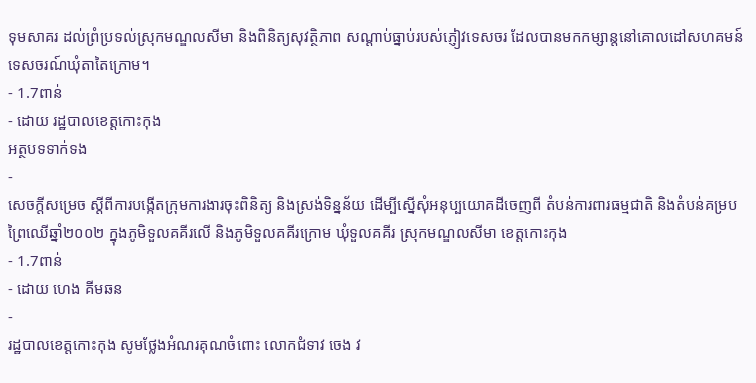ទុមសាគរ ដល់ព្រំប្រទល់ស្រុកមណ្ឌលសីមា និងពិនិត្យសុវត្ថិភាព សណ្ដាប់ធ្នាប់របស់ភ្ញៀវទេសចរ ដែលបានមកកម្សាន្តនៅគោលដៅសហគមន៍ទេសចរណ៍ឃុំតាតៃក្រោម។
- 1.7ពាន់
- ដោយ រដ្ឋបាលខេត្តកោះកុង
អត្ថបទទាក់ទង
-
សេចក្តីសម្រេច ស្តីពីការបង្កើតក្រុមការងារចុះពិនិត្យ និងស្រង់ទិន្នន័យ ដើម្បីស្នើសុំអនុប្បយោគដីចេញពី តំបន់ការពារធម្មជាតិ និងតំបន់គម្របព្រៃឈើឆ្នាំ២០០២ ក្នុងភូមិទួលគគីរលើ និងភូមិទួលគគីរក្រោម ឃុំទួលគគីរ ស្រុកមណ្ឌលសីមា ខេត្តកោះកុង
- 1.7ពាន់
- ដោយ ហេង គីមឆន
-
រដ្ឋបាលខេត្តកោះកុង សូមថ្លែងអំណរគុណចំពោះ លោកជំទាវ ចេង វ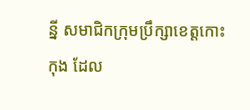ន្នី សមាជិកក្រុមប្រឹក្សាខេត្តកោះកុង ដែល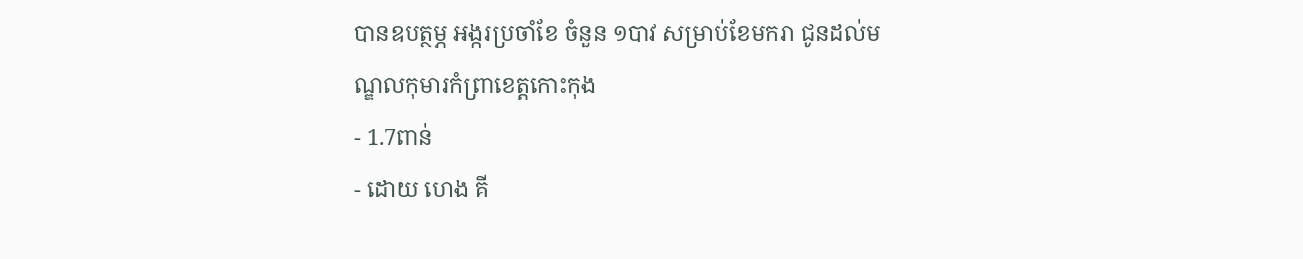បានឧបត្ថម្ភ អង្ករប្រចាំខែ ចំនួន ១បាវ សម្រាប់ខែមករា ជូនដល់មណ្ឌលកុមារកំព្រាខេត្តកោះកុង
- 1.7ពាន់
- ដោយ ហេង គី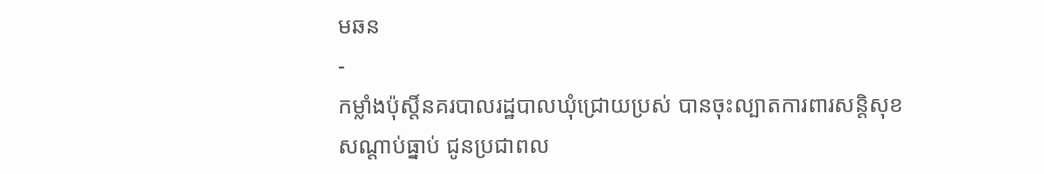មឆន
-
កម្លាំងប៉ុស្តិ៍នគរបាលរដ្ឋបាលឃុំជ្រោយប្រស់ បានចុះល្បាតការពារសន្តិសុខ សណ្តាប់ធ្នាប់ ជូនប្រជាពល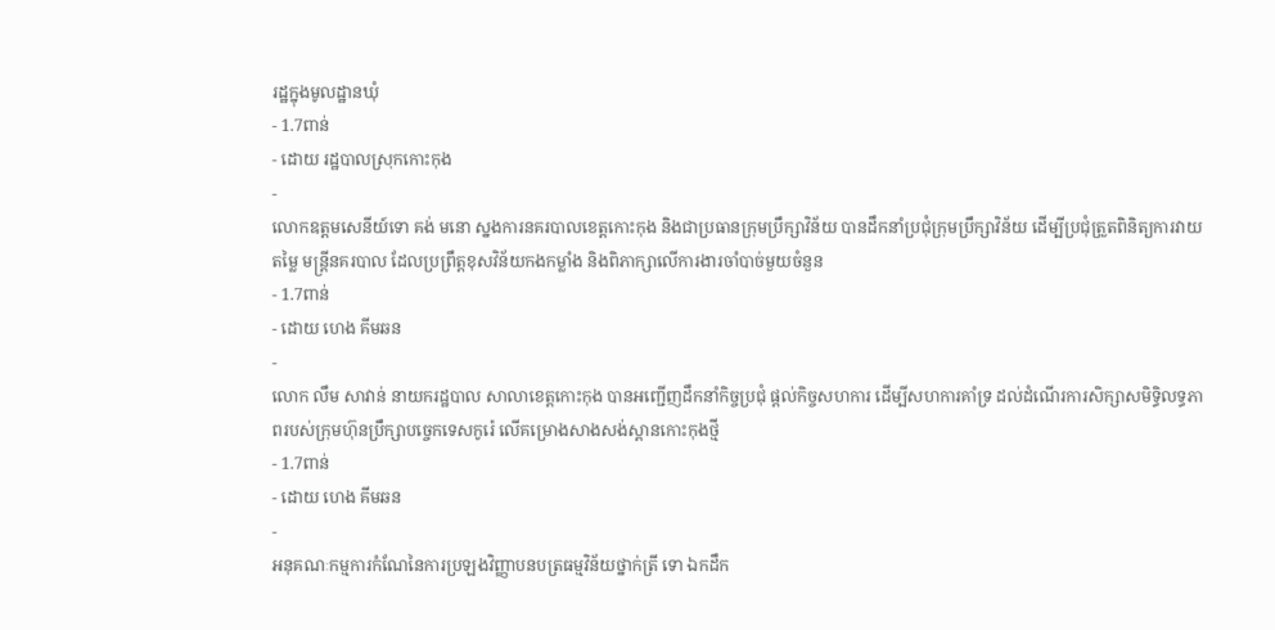រដ្ឋក្នុងមូលដ្ឋានឃុំ
- 1.7ពាន់
- ដោយ រដ្ឋបាលស្រុកកោះកុង
-
លោកឧត្តមសេនីយ៍ទោ គង់ មនោ ស្នងការនគរបាលខេត្តកោះកុង និងជាប្រធានក្រុមប្រឹក្សាវិន័យ បានដឹកនាំប្រជុំក្រុមប្រឹក្សាវិន័យ ដើម្បីប្រជុំត្រួតពិនិត្យការវាយតម្លៃ មន្ត្រីនគរបាល ដែលប្រព្រឹត្តខុសវិន័យកងកម្លាំង និងពិភាក្សាលើការងារចាំបាច់មួយចំនួន
- 1.7ពាន់
- ដោយ ហេង គីមឆន
-
លោក លឹម សាវាន់ នាយករដ្ឋបាល សាលាខេត្តកោះកុង បានអញ្ជើញដឹកនាំកិច្ចប្រជុំ ផ្តល់កិច្ចសហការ ដើម្បីសហការគាំទ្រ ដល់ដំណើរការសិក្សាសមិទ្ធិលទ្ធភាពរបស់ក្រុមហ៊ុនប្រឹក្សាបច្ចេកទេសកូរ៉េ លើគម្រោងសាងសង់ស្ពានកោះកុងថ្មី
- 1.7ពាន់
- ដោយ ហេង គីមឆន
-
អនុគណៈកម្មការកំណែនៃការប្រឡងវិញ្ញាបនបត្រធម្មវិន័យថ្នាក់ត្រី ទោ ឯកដឹក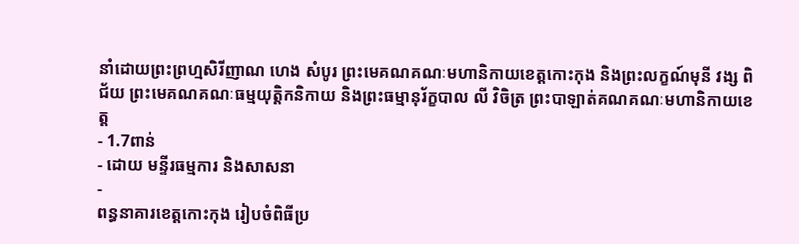នាំដោយព្រះព្រហ្មសិរីញាណ ហេង សំបូរ ព្រះមេគណគណៈមហានិកាយខេត្តកោះកុង និងព្រះលក្ខណ៍មុនី វង្ស ពិជ័យ ព្រះមេគណគណៈធម្មយុត្តិកនិកាយ និងព្រះធម្មានុរ័ក្ខបាល លី វិចិត្រ ព្រះបាឡាត់គណគណៈមហានិកាយខេត្ត
- 1.7ពាន់
- ដោយ មន្ទីរធម្មការ និងសាសនា
-
ពន្ធនាគារខេត្តកោះកុង រៀបចំពិធីប្រ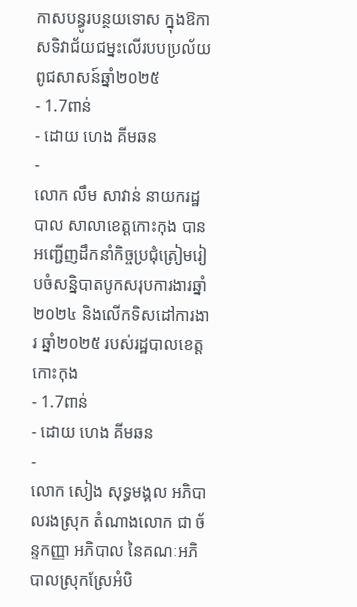កាសបន្ធូរបន្ថយទោស ក្នុងឱកាសទិវាជ័យជម្នះលើរបបប្រល័យពូជសាសន៍ឆ្នាំ២០២៥
- 1.7ពាន់
- ដោយ ហេង គីមឆន
-
លោក លឹម សាវាន់ នាយករដ្ឋបាល សាលាខេត្តកោះកុង បានអញ្ជើញដឹកនាំកិច្ចប្រជុំត្រៀមរៀបចំសន្និបាតបូកសរុបការងារឆ្នាំ២០២៤ និងលើកទិសដៅការងារ ឆ្នាំ២០២៥ របស់រដ្ឋបាលខេត្តកោះកុង
- 1.7ពាន់
- ដោយ ហេង គីមឆន
-
លោក សៀង សុទ្ធមង្គល អភិបាលរងស្រុក តំណាងលោក ជា ច័ន្ទកញ្ញា អភិបាល នៃគណៈអភិបាលស្រុកស្រែអំបិ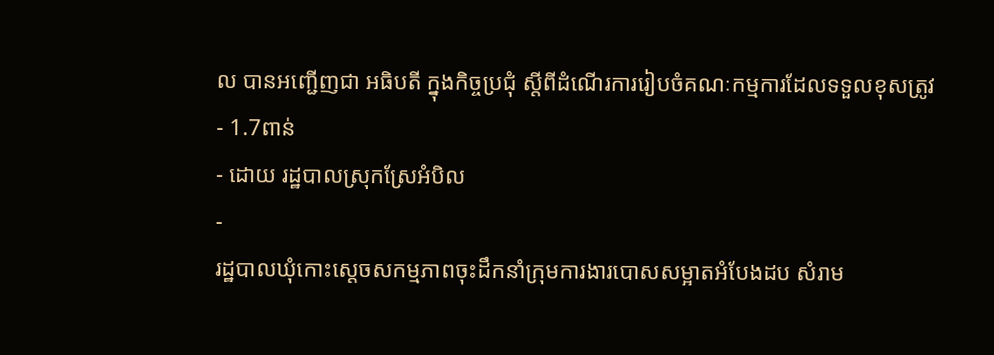ល បានអញ្ជើញជា អធិបតី ក្នុងកិច្ចប្រជុំ ស្តីពីដំណើរការរៀបចំគណៈកម្មការដែលទទួលខុសត្រូវ
- 1.7ពាន់
- ដោយ រដ្ឋបាលស្រុកស្រែអំបិល
-
រដ្ឋបាលឃុំកោះស្ដេចសកម្មភាពចុះដឹកនាំក្រុមការងារបោសសម្អាតអំបែងដប សំរាម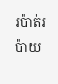រប៉ាត់រប៉ាយ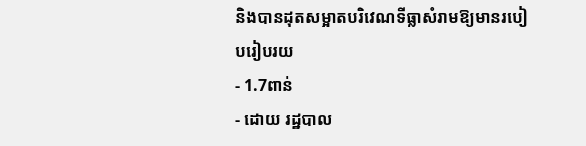និងបានដុតសម្អាតបរិវេណទីធ្លាសំរាមឱ្យមានរបៀបរៀបរយ
- 1.7ពាន់
- ដោយ រដ្ឋបាល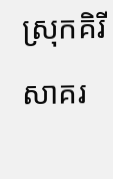ស្រុកគិរីសាគរ